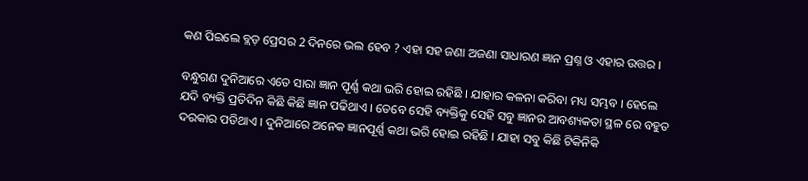କଣ ପିଇଲେ ବ୍ଲଡ଼ ପ୍ରେସର 2 ଦିନରେ ଭଲ ହେବ ? ଏହା ସହ ଜଣା ଅଜଣା ସାଧାରଣ ଜ୍ଞାନ ପ୍ରଶ୍ନ ଓ ଏହାର ଉତ୍ତର ।

ବନ୍ଧୁଗଣ ଦୁନିଆରେ ଏତେ ସାରା ଜ୍ଞାନ ପୂର୍ଣ୍ଣ କଥା ଭରି ହୋଇ ରହିଛି । ଯାହାର କଳନା କରିବା ମଧ୍ୟ ସମ୍ଭବ । ହେଲେ ଯଦି ବ୍ୟକ୍ତି ପ୍ରତିଦିନ କିଛି କିଛି ଜ୍ଞାନ ପଢିଥାଏ । ତେବେ ସେହି ବ୍ୟକ୍ତିକୁ ସେହି ସବୁ ଜ୍ଞାନର ଆବଶ୍ୟକତା ସ୍ଥଳ ରେ ବହୁତ ଦରକାର ପଡିଥାଏ । ଦୁନିଆରେ ଅନେକ ଜ୍ଞାନପୂର୍ଣ୍ଣ କଥା ଭରି ହୋଇ ରହିଛି । ଯାହା ସବୁ କିଛି ଟିକିନିକି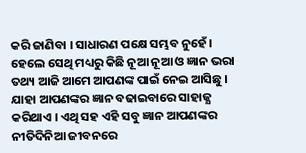କରି ଜାଣିବା । ସାଧାରଣ ପକ୍ଷେ ସମ୍ଭବ ନୁହେଁ । ହେଲେ ସେଥି ମଧ୍ୟରୁ କିଛି ନୂଆ ନୂଆ ଓ ଜ୍ଞାନ ଭରା ତଥ୍ୟ ଆଜି ଆମେ ଆପଣଙ୍କ ପାଇଁ ନେଇ ଆସିଛୁ । ଯାହା ଆପଣଙ୍କର ଜ୍ଞାନ ବଢାଇବାରେ ସାହାଜ୍ଯ କରିଥାଏ । ଏଥି ସହ ଏହି ସବୁ ଜ୍ଞାନ ଆପଣଙ୍କର ନୀତିଦିନିଆ ଜୀବନରେ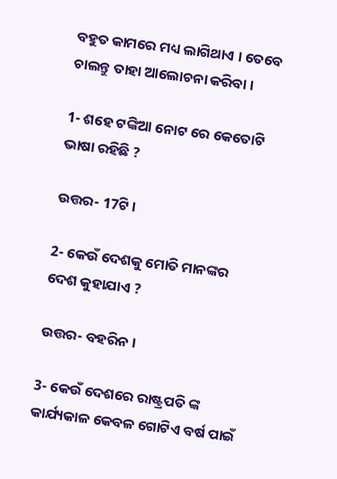ବହୁତ କାମରେ ମଧ୍ୟ ଲାଗିଥାଏ । ତେବେ ଚାଲନ୍ତୁ ତାହା ଆଲୋଚନା କରିବା ।

1- ଶହେ ଟଙ୍କିଆ ନୋଟ ରେ କେତୋଟି ଭାଷା ରହିଛି ?

ଉତ୍ତର- 17ଟି ।

2- କେଉଁ ଦେଶକୁ ମୋତି ମାନଙ୍କର ଦେଶ କୁହାଯାଏ ?

ଉତ୍ତର- ବହରିନ ।

3- କେଉଁ ଦେଶରେ ରାଷ୍ଟ୍ରପତି ଙ୍କ କାର୍ଯ୍ୟକାଳ କେବଳ ଗୋଟିଏ ବର୍ଷ ପାଇଁ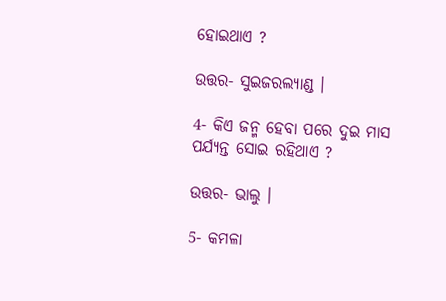ହୋଇଥାଏ ?

ଉତ୍ତର- ସୁଇଜରଲ୍ୟାଣ୍ଡ ।

4- କିଏ ଜନ୍ମ ହେବା ପରେ ଦୁଇ ମାସ ପର୍ଯ୍ୟନ୍ତ ସୋଇ ରହିଥାଏ ?

ଉତ୍ତର- ଭାଲୁ ।

5- କମଳା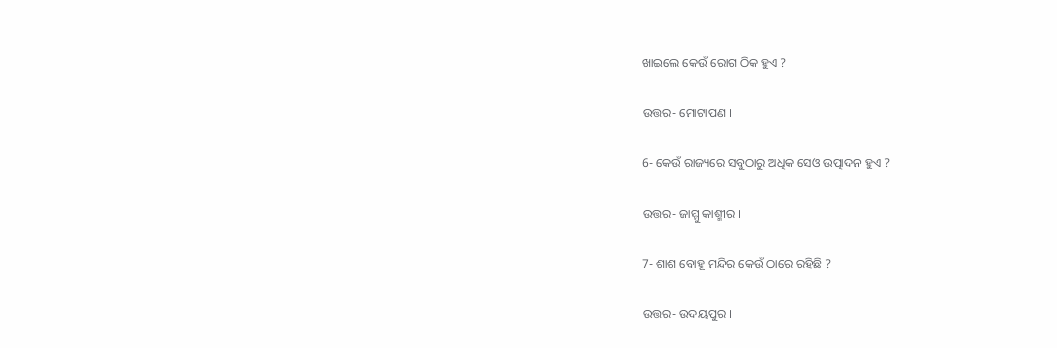ଖାଇଲେ କେଉଁ ରୋଗ ଠିକ ହୁଏ ?

ଉତ୍ତର- ମୋଟାପଣ ।

6- କେଉଁ ରାଜ୍ୟରେ ସବୁଠାରୁ ଅଧିକ ସେଓ ଉତ୍ପାଦନ ହୁଏ ?

ଉତ୍ତର- ଜାମ୍ମୁ କାଶ୍ମୀର ।

7- ଶାଶ ବୋହୂ ମନ୍ଦିର କେଉଁ ଠାରେ ରହିଛି ?

ଉତ୍ତର- ଉଦୟପୁର ।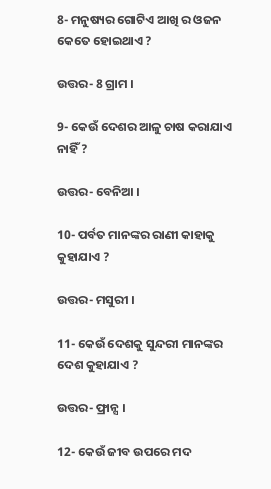8- ମନୁଷ୍ୟର ଗୋଟିଏ ଆଖି ର ଓଜନ କେତେ ହୋଇଥାଏ ?

ଉତ୍ତର- 8 ଗ୍ରାମ ।

9- କେଉଁ ଦେଶର ଆଳୁ ଚାଷ କରାଯାଏ ନାହିଁ ?

ଉତ୍ତର- ବେନିଆ ।

10- ପର୍ବତ ମାନଙ୍କର ରାଣୀ କାହାକୁ କୁହାଯାଏ ?

ଉତ୍ତର- ମସୁରୀ ।

11- କେଉଁ ଦେଶକୁ ସୁନ୍ଦରୀ ମାନଙ୍କର ଦେଶ କୁହାଯାଏ ?

ଉତ୍ତର- ଫ୍ରାନ୍ସ ।

12- କେଉଁ ଜୀବ ଉପରେ ମଦ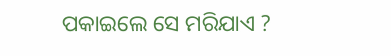ପକାଇଲେ ସେ ମରିଯାଏ ?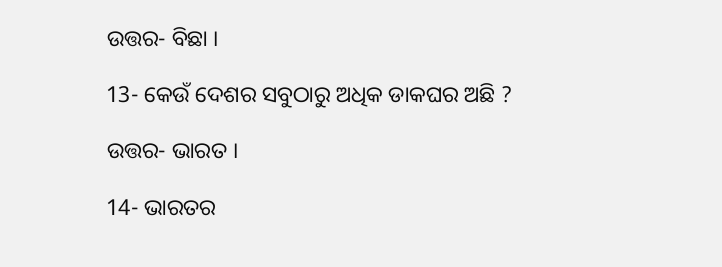ଉତ୍ତର- ବିଛା ।

13- କେଉଁ ଦେଶର ସବୁଠାରୁ ଅଧିକ ଡାକଘର ଅଛି ?

ଉତ୍ତର- ଭାରତ ।

14- ଭାରତର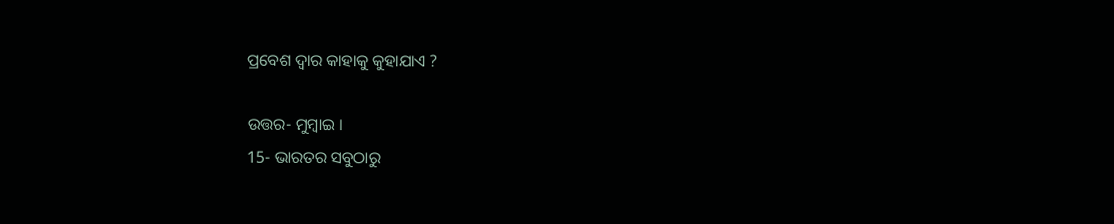ପ୍ରବେଶ ଦ୍ଵାର କାହାକୁ କୁହାଯାଏ ?

ଉତ୍ତର- ମୁମ୍ବାଇ ।
15- ଭାରତର ସବୁଠାରୁ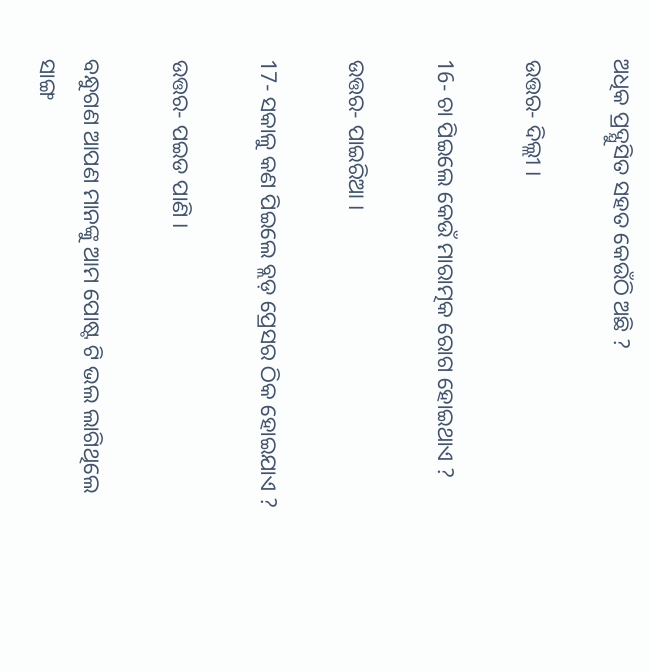ଅଧିକ ପ୍ରଦ୍ଯୁସିତ ସହତ କେଉଁଠି ଅଛି ?

ଉତ୍ତର- ଦିଲ୍ଲୀ ।

16- ଚା ପିଇଲେ କେଉଁ ମାରାତ୍ମକ ରୋଗ ହୋଇଥାଏ ?

ଉତ୍ତର- ପାଇରିଆ ।

17- ସକାଳୁ କଣ ପିଇଲେ ବ୍ଲଡ଼ ପ୍ରେସର ଠିକ ହୋଇଯାଏ ?

ଉତ୍ତର- ପଇଡ ପାଣି ।

ବନ୍ଧୁଗଣ ଆପଣ ମାନଙ୍କୁ ଆମ ପୋଷ୍ଟ ଟି ଭଲ ଲାଗିଥିଲେ ସାଙ୍ଗ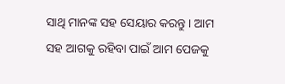ସାଥି ମାନଙ୍କ ସହ ସେୟାର କରନ୍ତୁ । ଆମ ସହ ଆଗକୁ ରହିବା ପାଇଁ ଆମ ପେଜକୁ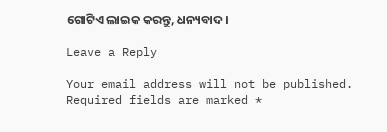ଗୋଟିଏ ଲାଇକ କରନ୍ତୁ, ଧନ୍ୟବାଦ ।

Leave a Reply

Your email address will not be published. Required fields are marked *